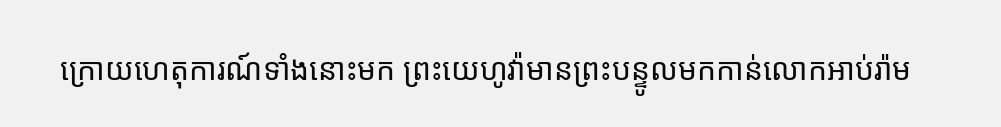ក្រោយហេតុការណ៍ទាំងនោះមក ព្រះយេហូវ៉ាមានព្រះបន្ទូលមកកាន់លោកអាប់រ៉ាម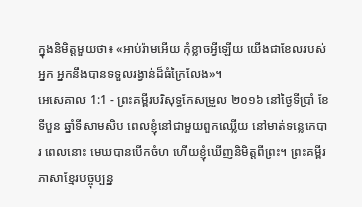ក្នុងនិមិត្តមួយថា៖ «អាប់រ៉ាមអើយ កុំខ្លាចអ្វីឡើយ យើងជាខែលរបស់អ្នក អ្នកនឹងបានទទួលរង្វាន់ដ៏ធំក្រៃលែង»។
អេសេគាល 1:1 - ព្រះគម្ពីរបរិសុទ្ធកែសម្រួល ២០១៦ នៅថ្ងៃទីប្រាំ ខែទីបួន ឆ្នាំទីសាមសិប ពេលខ្ញុំនៅជាមួយពួកឈ្លើយ នៅមាត់ទន្លេកេបារ ពេលនោះ មេឃបានបើកចំហ ហើយខ្ញុំឃើញនិមិត្តពីព្រះ។ ព្រះគម្ពីរភាសាខ្មែរបច្ចុប្បន្ន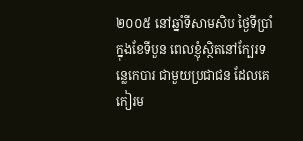២០០៥ នៅឆ្នាំទីសាមសិប ថ្ងៃទីប្រាំ ក្នុងខែទីបួន ពេលខ្ញុំស្ថិតនៅក្បែរទន្លេកេបារ ជាមួយប្រជាជន ដែលគេកៀរម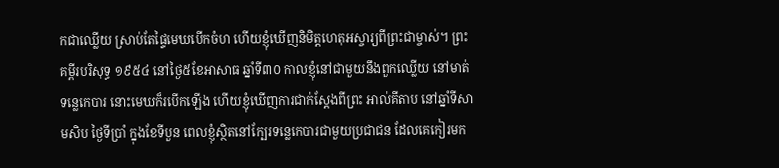កជាឈ្លើយ ស្រាប់តែផ្ទៃមេឃបើកចំហ ហើយខ្ញុំឃើញនិមិត្តហេតុអស្ចារ្យពីព្រះជាម្ចាស់។ ព្រះគម្ពីរបរិសុទ្ធ ១៩៥៤ នៅថ្ងៃ៥ខែអាសាធ ឆ្នាំទី៣០ កាលខ្ញុំនៅជាមួយនឹងពួកឈ្លើយ នៅមាត់ទន្លេកេបារ នោះមេឃក៏របើកឡើង ហើយខ្ញុំឃើញការជាក់ស្តែងពីព្រះ អាល់គីតាប នៅឆ្នាំទីសាមសិប ថ្ងៃទីប្រាំ ក្នុងខែទីបួន ពេលខ្ញុំស្ថិតនៅក្បែរទន្លេកេបារជាមួយប្រជាជន ដែលគេកៀរមក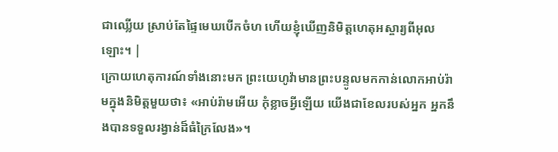ជាឈ្លើយ ស្រាប់តែផ្ទៃមេឃបើកចំហ ហើយខ្ញុំឃើញនិមិត្តហេតុអស្ចារ្យពីអុលឡោះ។ |
ក្រោយហេតុការណ៍ទាំងនោះមក ព្រះយេហូវ៉ាមានព្រះបន្ទូលមកកាន់លោកអាប់រ៉ាមក្នុងនិមិត្តមួយថា៖ «អាប់រ៉ាមអើយ កុំខ្លាចអ្វីឡើយ យើងជាខែលរបស់អ្នក អ្នកនឹងបានទទួលរង្វាន់ដ៏ធំក្រៃលែង»។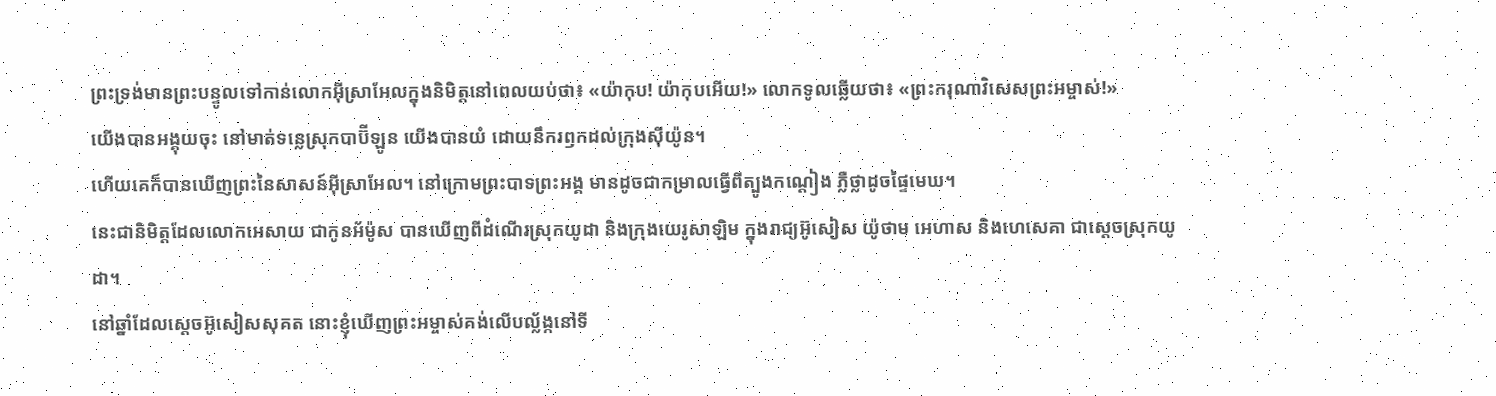ព្រះទ្រង់មានព្រះបន្ទូលទៅកាន់លោកអ៊ីស្រាអែលក្នុងនិមិត្តនៅពេលយប់ថា៖ «យ៉ាកុប! យ៉ាកុបអើយ!» លោកទូលឆ្លើយថា៖ «ព្រះករុណាវិសេសព្រះអម្ចាស់!»
យើងបានអង្គុយចុះ នៅមាត់ទន្លេស្រុកបាប៊ីឡូន យើងបានយំ ដោយនឹករឭកដល់ក្រុងស៊ីយ៉ូន។
ហើយគេក៏បានឃើញព្រះនៃសាសន៍អ៊ីស្រាអែល។ នៅក្រោមព្រះបាទព្រះអង្គ មានដូចជាកម្រាលធ្វើពីត្បូងកណ្តៀង ភ្លឺថ្លាដូចផ្ទៃមេឃ។
នេះជានិមិត្តដែលលោកអេសាយ ជាកូនអ័ម៉ូស បានឃើញពីដំណើរស្រុកយូដា និងក្រុងយេរូសាឡិម ក្នុងរាជ្យអ៊ូសៀស យ៉ូថាម អេហាស និងហេសេគា ជាស្តេចស្រុកយូដា។
នៅឆ្នាំដែលស្តេចអ៊ូសៀសសុគត នោះខ្ញុំឃើញព្រះអម្ចាស់គង់លើបល្ល័ង្កនៅទី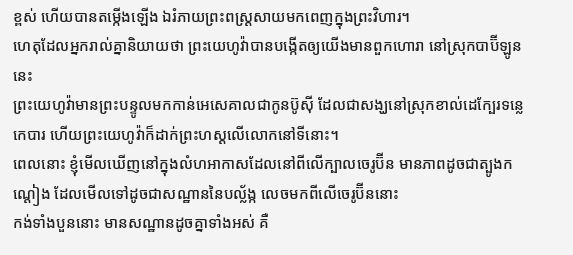ខ្ពស់ ហើយបានតម្កើងឡើង ឯរំភាយព្រះពស្ត្រសាយមកពេញក្នុងព្រះវិហារ។
ហេតុដែលអ្នករាល់គ្នានិយាយថា ព្រះយេហូវ៉ាបានបង្កើតឲ្យយើងមានពួកហោរា នៅស្រុកបាប៊ីឡូននេះ
ព្រះយេហូវ៉ាមានព្រះបន្ទូលមកកាន់អេសេគាលជាកូនប៊ូស៊ី ដែលជាសង្ឃនៅស្រុកខាល់ដេក្បែរទន្លេកេបារ ហើយព្រះយេហូវ៉ាក៏ដាក់ព្រះហស្តលើលោកនៅទីនោះ។
ពេលនោះ ខ្ញុំមើលឃើញនៅក្នុងលំហអាកាសដែលនៅពីលើក្បាលចេរូប៊ីន មានភាពដូចជាត្បូងកណ្តៀង ដែលមើលទៅដូចជាសណ្ឋាននៃបល្ល័ង្ក លេចមកពីលើចេរូប៊ីននោះ
កង់ទាំងបួននោះ មានសណ្ឋានដូចគ្នាទាំងអស់ គឺ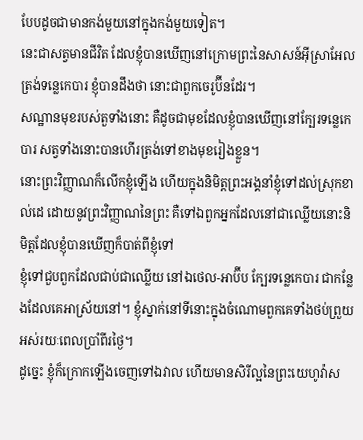បែបដូចជាមានកង់មួយនៅក្នុងកង់មួយទៀត។
នេះជាសត្វមានជីវិត ដែលខ្ញុំបានឃើញនៅក្រោមព្រះនៃសាសន៍អ៊ីស្រាអែល ត្រង់ទន្លេកេបារ ខ្ញុំបានដឹងថា នោះជាពួកចេរូប៊ីនដែរ។
សណ្ឋានមុខរបស់តួទាំងនោះ គឺដូចជាមុខដែលខ្ញុំបានឃើញនៅក្បែរទន្លេកេបារ សត្វទាំងនោះបានហើរត្រង់ទៅខាងមុខរៀងខ្លួន។
នោះព្រះវិញ្ញាណក៏លើកខ្ញុំឡើង ហើយក្នុងនិមិត្តព្រះអង្គនាំខ្ញុំទៅដល់ស្រុកខាល់ដេ ដោយនូវព្រះវិញ្ញាណនៃព្រះ គឺទៅឯពួកអ្នកដែលនៅជាឈ្លើយនោះនិមិត្តដែលខ្ញុំបានឃើញក៏បាត់ពីខ្ញុំទៅ
ខ្ញុំទៅជួបពួកដែលជាប់ជាឈ្លើយ នៅឯថេល-អាប៊ីប ក្បែរទន្លេកេបារ ជាកន្លែងដែលគេអាស្រ័យនៅ។ ខ្ញុំស្នាក់នៅទីនោះក្នុងចំណោមពួកគេទាំងថប់ព្រួយ អស់រយៈពេលប្រាំពីរថ្ងៃ។
ដូច្នេះ ខ្ញុំក៏ក្រោកឡើងចេញទៅឯវាល ហើយមានសិរីល្អនៃព្រះយេហូវ៉ាស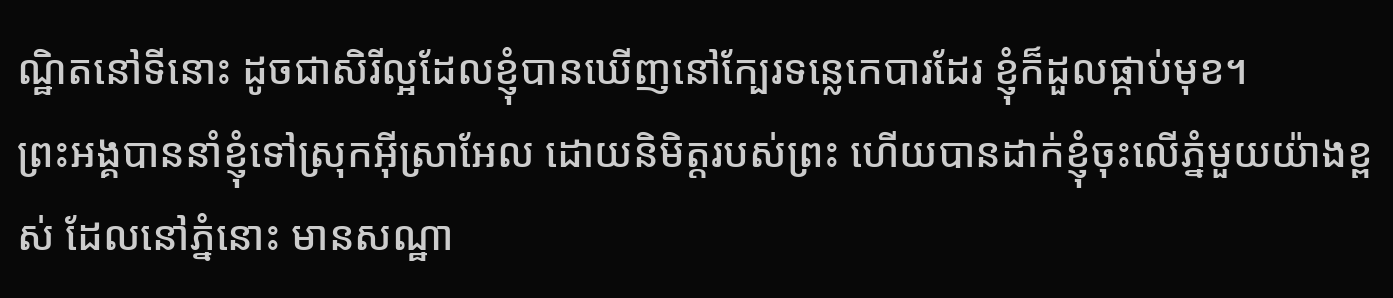ណ្ឋិតនៅទីនោះ ដូចជាសិរីល្អដែលខ្ញុំបានឃើញនៅក្បែរទន្លេកេបារដែរ ខ្ញុំក៏ដួលផ្កាប់មុខ។
ព្រះអង្គបាននាំខ្ញុំទៅស្រុកអ៊ីស្រាអែល ដោយនិមិត្តរបស់ព្រះ ហើយបានដាក់ខ្ញុំចុះលើភ្នំមួយយ៉ាងខ្ពស់ ដែលនៅភ្នំនោះ មានសណ្ឋា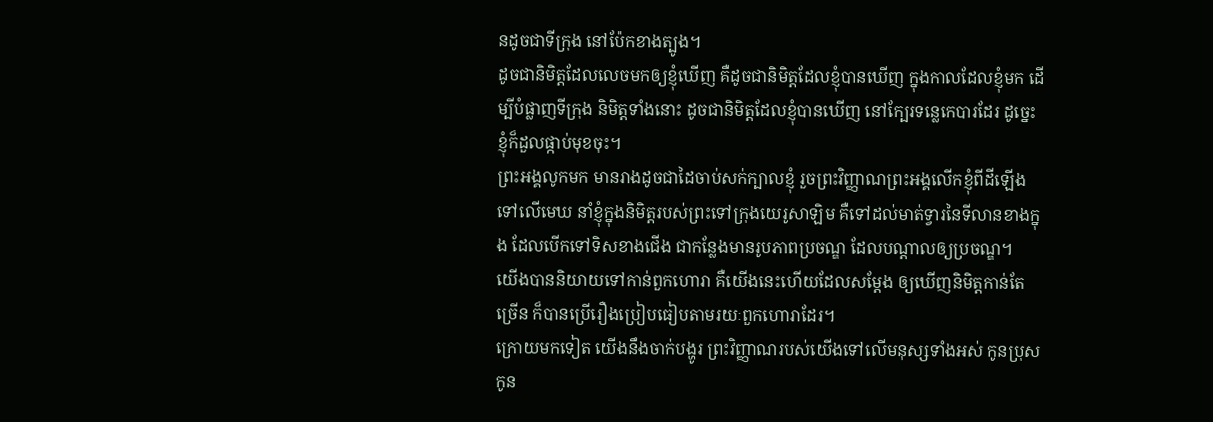នដូចជាទីក្រុង នៅប៉ែកខាងត្បូង។
ដូចជានិមិត្តដែលលេចមកឲ្យខ្ញុំឃើញ គឺដូចជានិមិត្តដែលខ្ញុំបានឃើញ ក្នុងកាលដែលខ្ញុំមក ដើម្បីបំផ្លាញទីក្រុង និមិត្តទាំងនោះ ដូចជានិមិត្តដែលខ្ញុំបានឃើញ នៅក្បែរទន្លេកេបារដែរ ដូច្នេះ ខ្ញុំក៏ដួលផ្កាប់មុខចុះ។
ព្រះអង្គលូកមក មានរាងដូចជាដៃចាប់សក់ក្បាលខ្ញុំ រួចព្រះវិញ្ញាណព្រះអង្គលើកខ្ញុំពីដីឡើងទៅលើមេឃ នាំខ្ញុំក្នុងនិមិត្តរបស់ព្រះទៅក្រុងយេរូសាឡិម គឺទៅដល់មាត់ទ្វារនៃទីលានខាងក្នុង ដែលបើកទៅទិសខាងជើង ជាកន្លែងមានរូបភាពប្រចណ្ឌ ដែលបណ្ដាលឲ្យប្រចណ្ឌ។
យើងបាននិយាយទៅកាន់ពួកហោរា គឺយើងនេះហើយដែលសម្ដែង ឲ្យឃើញនិមិត្តកាន់តែច្រើន ក៏បានប្រើរឿងប្រៀបធៀបតាមរយៈពួកហោរាដែរ។
ក្រោយមកទៀត យើងនឹងចាក់បង្ហូរ ព្រះវិញ្ញាណរបស់យើងទៅលើមនុស្សទាំងអស់ កូនប្រុសកូន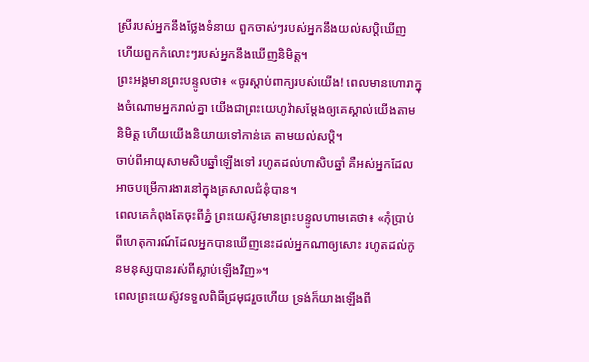ស្រីរបស់អ្នកនឹងថ្លែងទំនាយ ពួកចាស់ៗរបស់អ្នកនឹងយល់សប្តិឃើញ ហើយពួកកំលោះៗរបស់អ្នកនឹងឃើញនិមិត្ត។
ព្រះអង្គមានព្រះបន្ទូលថា៖ «ចូរស្តាប់ពាក្យរបស់យើង! ពេលមានហោរាក្នុងចំណោមអ្នករាល់គ្នា យើងជាព្រះយេហូវ៉ាសម្ដែងឲ្យគេស្គាល់យើងតាមនិមិត្ត ហើយយើងនិយាយទៅកាន់គេ តាមយល់សប្តិ។
ចាប់ពីអាយុសាមសិបឆ្នាំឡើងទៅ រហូតដល់ហាសិបឆ្នាំ គឺអស់អ្នកដែលអាចបម្រើការងារនៅក្នុងត្រសាលជំនុំបាន។
ពេលគេកំពុងតែចុះពីភ្នំ ព្រះយេស៊ូវមានព្រះបន្ទូលហាមគេថា៖ «កុំប្រាប់ពីហេតុការណ៍ដែលអ្នកបានឃើញនេះដល់អ្នកណាឲ្យសោះ រហូតដល់កូនមនុស្សបានរស់ពីស្លាប់ឡើងវិញ»។
ពេលព្រះយេស៊ូវទទួលពិធីជ្រមុជរួចហើយ ទ្រង់ក៏យាងឡើងពី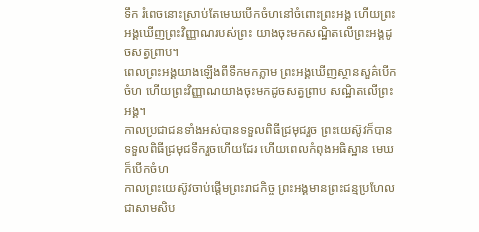ទឹក រំពេចនោះស្រាប់តែមេឃបើកចំហនៅចំពោះព្រះអង្គ ហើយព្រះអង្គឃើញព្រះវិញ្ញាណរបស់ព្រះ យាងចុះមកសណ្ឋិតលើព្រះអង្គដូចសត្វព្រាប។
ពេលព្រះអង្គយាងឡើងពីទឹកមកភ្លាម ព្រះអង្គឃើញស្ថានសួគ៌បើកចំហ ហើយព្រះវិញ្ញាណយាងចុះមកដូចសត្វព្រាប សណ្ឋិតលើព្រះអង្គ។
កាលប្រជាជនទាំងអស់បានទទួលពិធីជ្រមុជរួច ព្រះយេស៊ូវក៏បានទទួលពិធីជ្រមុជទឹករួចហើយដែរ ហើយពេលកំពុងអធិស្ឋាន មេឃក៏បើកចំហ
កាលព្រះយេស៊ូវចាប់ផ្តើមព្រះរាជកិច្ច ព្រះអង្គមានព្រះជន្មប្រហែលជាសាមសិប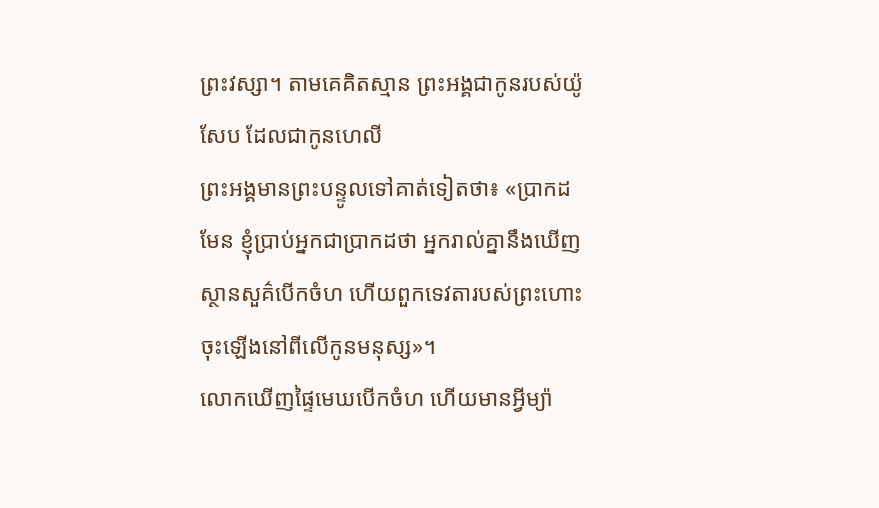ព្រះវស្សា។ តាមគេគិតស្មាន ព្រះអង្គជាកូនរបស់យ៉ូសែប ដែលជាកូនហេលី
ព្រះអង្គមានព្រះបន្ទូលទៅគាត់ទៀតថា៖ «ប្រាកដមែន ខ្ញុំប្រាប់អ្នកជាប្រាកដថា អ្នករាល់គ្នានឹងឃើញស្ថានសួគ៌បើកចំហ ហើយពួកទេវតារបស់ព្រះហោះចុះឡើងនៅពីលើកូនមនុស្ស»។
លោកឃើញផ្ទៃមេឃបើកចំហ ហើយមានអ្វីម្យ៉ា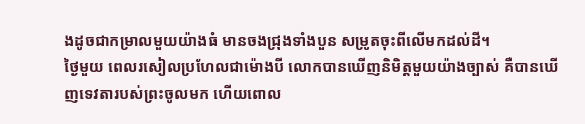ងដូចជាកម្រាលមួយយ៉ាងធំ មានចងជ្រុងទាំងបួន សម្រូតចុះពីលើមកដល់ដី។
ថ្ងៃមួយ ពេលរសៀលប្រហែលជាម៉ោងបី លោកបានឃើញនិមិត្តមួយយ៉ាងច្បាស់ គឺបានឃើញទេវតារបស់ព្រះចូលមក ហើយពោល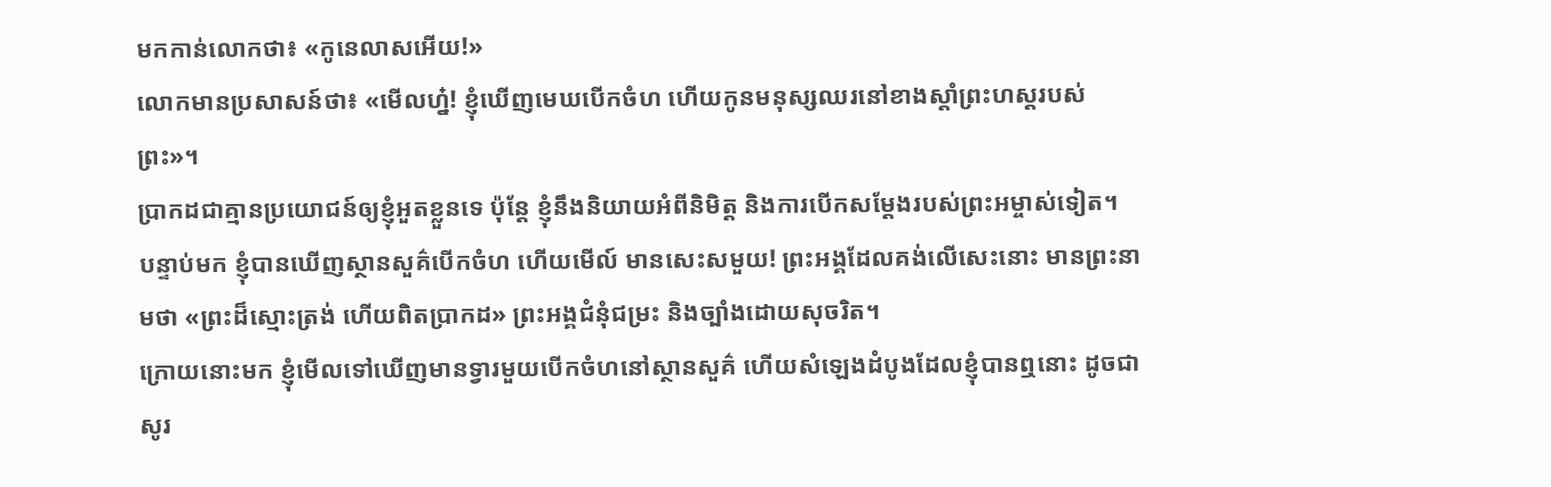មកកាន់លោកថា៖ «កូនេលាសអើយ!»
លោកមានប្រសាសន៍ថា៖ «មើលហ្ន៎! ខ្ញុំឃើញមេឃបើកចំហ ហើយកូនមនុស្សឈរនៅខាងស្តាំព្រះហស្តរបស់ព្រះ»។
ប្រាកដជាគ្មានប្រយោជន៍ឲ្យខ្ញុំអួតខ្លួនទេ ប៉ុន្តែ ខ្ញុំនឹងនិយាយអំពីនិមិត្ត និងការបើកសម្ដែងរបស់ព្រះអម្ចាស់ទៀត។
បន្ទាប់មក ខ្ញុំបានឃើញស្ថានសួគ៌បើកចំហ ហើយមើល៍ មានសេះសមួយ! ព្រះអង្គដែលគង់លើសេះនោះ មានព្រះនាមថា «ព្រះដ៏ស្មោះត្រង់ ហើយពិតប្រាកដ» ព្រះអង្គជំនុំជម្រះ និងច្បាំងដោយសុចរិត។
ក្រោយនោះមក ខ្ញុំមើលទៅឃើញមានទ្វារមួយបើកចំហនៅស្ថានសួគ៌ ហើយសំឡេងដំបូងដែលខ្ញុំបានឮនោះ ដូចជាសូរ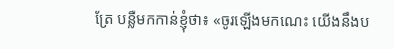ត្រែ បន្លឺមកកាន់ខ្ញុំថា៖ «ចូរឡើងមកណេះ យើងនឹងប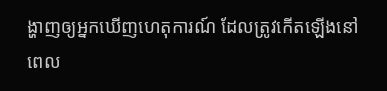ង្ហាញឲ្យអ្នកឃើញហេតុការណ៍ ដែលត្រូវកើតឡើងនៅពេល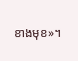ខាងមុខ»។